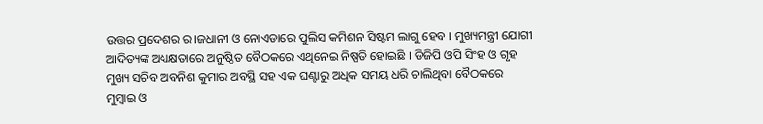ଉତ୍ତର ପ୍ରଦେଶର ର।ଜଧାନୀ ଓ ନୋଏଡାରେ ପୁଲିସ କମିଶନ ସିଷ୍ଟମ ଲାଗୁ ହେବ । ମୁଖ୍ୟମନ୍ତ୍ରୀ ଯୋଗୀ ଆଦିତ୍ୟଙ୍କ ଅଧ୍ୟକ୍ଷତାରେ ଅନୁଷ୍ଠିତ ବୈଠକରେ ଏଥିନେଇ ନିଷ୍ପତି ହୋଇଛି । ଡିଜିପି ଓପି ସିଂହ ଓ ଗୃହ ମୁଖ୍ୟ ସଚିବ ଅବନିଶ କୁମାର ଅବସ୍ଥି ସହ ଏକ ଘଣ୍ଟାରୁ ଅଧିକ ସମୟ ଧରି ଚାଲିଥିବା ବୈଠକରେ ମୁମ୍ବାଇ ଓ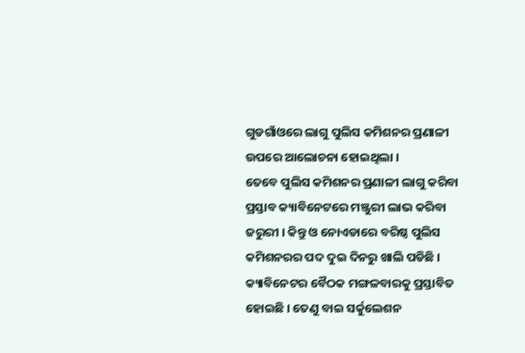ଗୁଡଗାଁଓରେ ଲାଗୁ ପୁଲିସ କମିଶନର ପ୍ରଣାଳୀ ଉପରେ ଆଲୋଚନା ହୋଇଥିଲା ।
ତେବେ ପୁଲିସ କମିଶନର ପ୍ରଣାଳୀ ଲାଗୁ କରିବା ପ୍ରସ୍ତାବ କ୍ୟାବିନେଟରେ ମଞ୍ଜୁରୀ ଲାଭ କରିବା ଜରୁରୀ । କିନ୍ତୁ ଓ ନୋଏଡାରେ ବରିଷ୍ଠ ପୁଲିସ କମିଶନରର ପଦ ଦୁଇ ଦିନରୁ ଖାଲି ପଡିଛି । କ୍ୟାବିନେଟର ବୈଠକ ମଙ୍ଗଳବାରକୁ ପ୍ରସ୍ତାବିତ ହୋଇଛି । ତେଣୁ ବାଇ ସର୍କୁଲେଶନ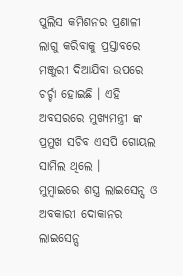ପୁଲିସ କମିଶନର ପ୍ରଣାଳୀ ଲାଗୁ କରିବାକୁ ପ୍ରସ୍ତାବରେ ମଞ୍ଜୁରୀ ଦିଆଯିବା ଉପରେ ଚର୍ଚ୍ଚା ହୋଇଛି । ଏହି ଅବସରରେ ମୁଖ୍ୟମନ୍ତ୍ରୀ ଙ୍କ ପ୍ରମୁଖ ସଚିବ ଏସପି ଗୋୟଲ ସାମିଲ ଥିଲେ ।
ମୁମ୍ବାଇରେ ଶସ୍ତ୍ର ଲାଇସେନ୍ସ ଓ ଅବକାରୀ ଦୋକାନର ଲାଇସେନ୍ସ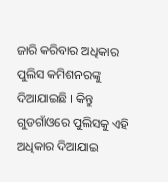ଜାରି କରିବାର ଅଧିକାର ପୁଲିସ କମିଶନରଙ୍କୁ ଦିଆଯାଇଛି । କିନ୍ତୁ ଗୁଡଗାଁଓରେ ପୁଲିସକୁ ଏହି ଅଧିକାର ଦିଆଯାଇ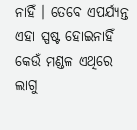ନାହିଁ । ତେବେ ଏପର୍ଯ୍ୟନ୍ତ ଏହା ସ୍ପଷ୍ଟ ହୋଇନାହିଁ କେଉଁ ମଣ୍ଡଳ ଏଥିରେ ଲାଗୁ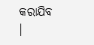କରାଯିବ ।